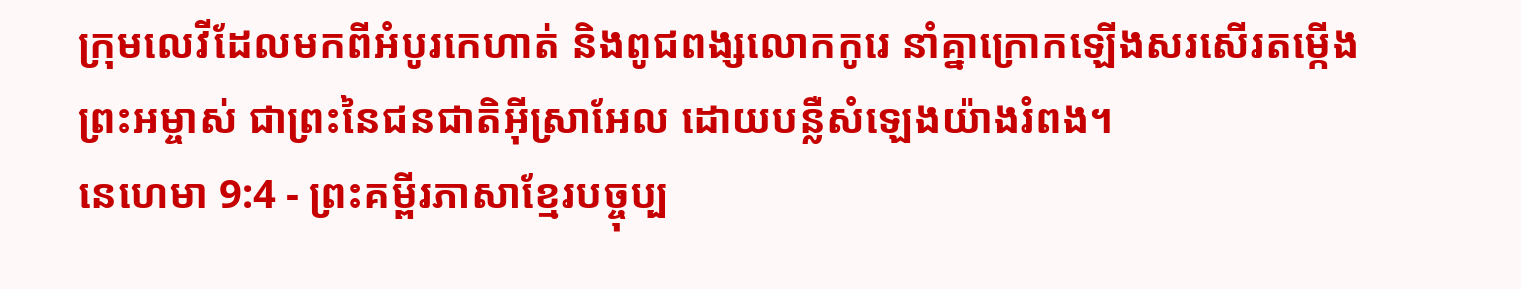ក្រុមលេវីដែលមកពីអំបូរកេហាត់ និងពូជពង្សលោកកូរេ នាំគ្នាក្រោកឡើងសរសើរតម្កើងព្រះអម្ចាស់ ជាព្រះនៃជនជាតិអ៊ីស្រាអែល ដោយបន្លឺសំឡេងយ៉ាងរំពង។
នេហេមា 9:4 - ព្រះគម្ពីរភាសាខ្មែរបច្ចុប្ប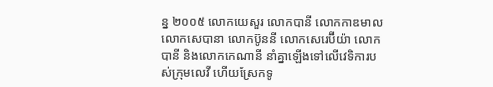ន្ន ២០០៥ លោកយេសួរ លោកបានី លោកកាឌមាល លោកសេបានា លោកប៊ូននី លោកសេរេប៊ីយ៉ា លោកបានី និងលោកកេណានី នាំគ្នាឡើងទៅលើវេទិការបស់ក្រុមលេវី ហើយស្រែកទូ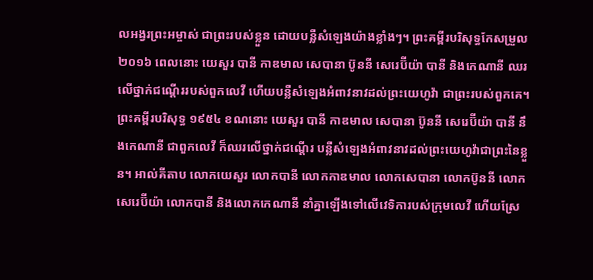លអង្វរព្រះអម្ចាស់ ជាព្រះរបស់ខ្លួន ដោយបន្លឺសំឡេងយ៉ាងខ្លាំងៗ។ ព្រះគម្ពីរបរិសុទ្ធកែសម្រួល ២០១៦ ពេលនោះ យេសួរ បានី កាឌមាល សេបានា ប៊ូននី សេរេប៊ីយ៉ា បានី និងកេណានី ឈរលើថ្នាក់ជណ្តើររបស់ពួកលេវី ហើយបន្លឺសំឡេងអំពាវនាវដល់ព្រះយេហូវ៉ា ជាព្រះរបស់ពួកគេ។ ព្រះគម្ពីរបរិសុទ្ធ ១៩៥៤ ខណនោះ យេសួរ បានី កាឌមាល សេបានា ប៊ូននី សេរេប៊ីយ៉ា បានី នឹងកេណានី ជាពួកលេវី ក៏ឈរលើថ្នាក់ជណ្តើរ បន្លឺសំឡេងអំពាវនាវដល់ព្រះយេហូវ៉ាជាព្រះនៃខ្លួន។ អាល់គីតាប លោកយេសួរ លោកបានី លោកកាឌមាល លោកសេបានា លោកប៊ូននី លោកសេរេប៊ីយ៉ា លោកបានី និងលោកកេណានី នាំគ្នាឡើងទៅលើវេទិការបស់ក្រុមលេវី ហើយស្រែ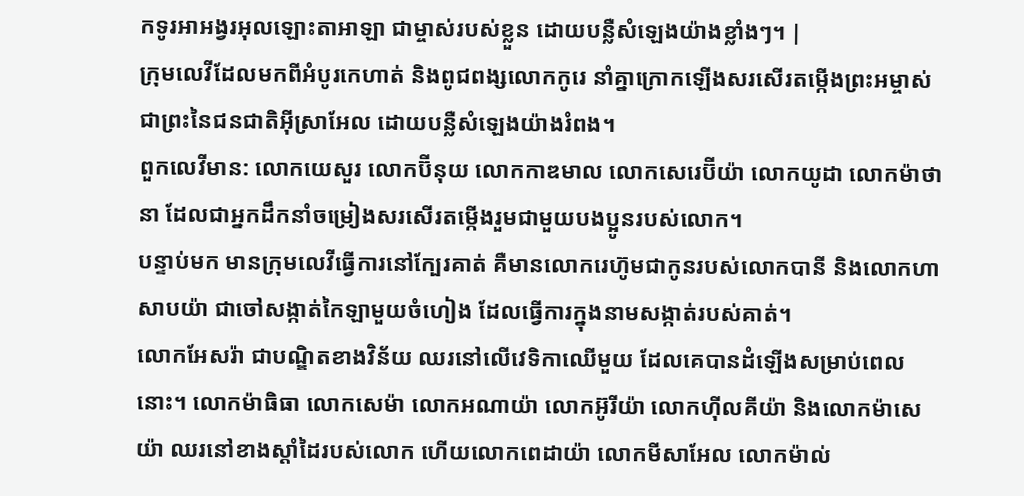កទូរអាអង្វរអុលឡោះតាអាឡា ជាម្ចាស់របស់ខ្លួន ដោយបន្លឺសំឡេងយ៉ាងខ្លាំងៗ។ |
ក្រុមលេវីដែលមកពីអំបូរកេហាត់ និងពូជពង្សលោកកូរេ នាំគ្នាក្រោកឡើងសរសើរតម្កើងព្រះអម្ចាស់ ជាព្រះនៃជនជាតិអ៊ីស្រាអែល ដោយបន្លឺសំឡេងយ៉ាងរំពង។
ពួកលេវីមាន: លោកយេសួរ លោកប៊ីនុយ លោកកាឌមាល លោកសេរេប៊ីយ៉ា លោកយូដា លោកម៉ាថានា ដែលជាអ្នកដឹកនាំចម្រៀងសរសើរតម្កើងរួមជាមួយបងប្អូនរបស់លោក។
បន្ទាប់មក មានក្រុមលេវីធ្វើការនៅក្បែរគាត់ គឺមានលោករេហ៊ូមជាកូនរបស់លោកបានី និងលោកហាសាបយ៉ា ជាចៅសង្កាត់កៃឡាមួយចំហៀង ដែលធ្វើការក្នុងនាមសង្កាត់របស់គាត់។
លោកអែសរ៉ា ជាបណ្ឌិតខាងវិន័យ ឈរនៅលើវេទិកាឈើមួយ ដែលគេបានដំឡើងសម្រាប់ពេលនោះ។ លោកម៉ាធិធា លោកសេម៉ា លោកអណាយ៉ា លោកអ៊ូរីយ៉ា លោកហ៊ីលគីយ៉ា និងលោកម៉ាសេយ៉ា ឈរនៅខាងស្ដាំដៃរបស់លោក ហើយលោកពេដាយ៉ា លោកមីសាអែល លោកម៉ាល់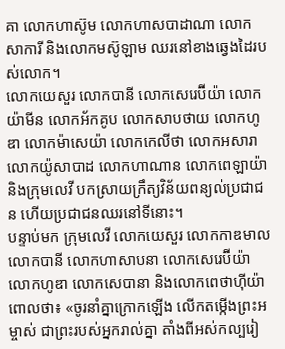គា លោកហាស៊ូម លោកហាសបាដាណា លោកសាការី និងលោកមស៊ូឡាម ឈរនៅខាងឆ្វេងដៃរបស់លោក។
លោកយេសួរ លោកបានី លោកសេរេប៊ីយ៉ា លោកយ៉ាមីន លោកអ័កគូប លោកសាបថាយ លោកហូឌា លោកម៉ាសេយ៉ា លោកកេលីថា លោកអសារា លោកយ៉ូសាបាដ លោកហាណាន លោកពេឡាយ៉ា និងក្រុមលេវី បកស្រាយក្រឹត្យវិន័យពន្យល់ប្រជាជន ហើយប្រជាជនឈរនៅទីនោះ។
បន្ទាប់មក ក្រុមលេវី លោកយេសួរ លោកកាឌមាល លោកបានី លោកហាសាបនា លោកសេរេប៊ីយ៉ា លោកហូឌា លោកសេបានា និងលោកពេថាហ៊ីយ៉ា ពោលថា៖ «ចូរនាំគ្នាក្រោកឡើង លើកតម្កើងព្រះអម្ចាស់ ជាព្រះរបស់អ្នករាល់គ្នា តាំងពីអស់កល្បរៀ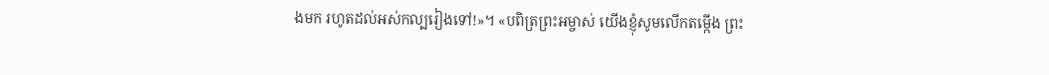ងមក រហូតដល់អស់កល្បរៀងទៅ!»។ «បពិត្រព្រះអម្ចាស់ យើងខ្ញុំសូមលើកតម្កើង ព្រះ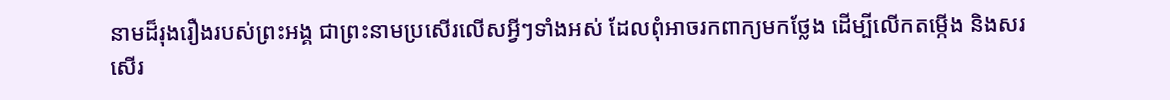នាមដ៏រុងរឿងរបស់ព្រះអង្គ ជាព្រះនាមប្រសើរលើសអ្វីៗទាំងអស់ ដែលពុំអាចរកពាក្យមកថ្លែង ដើម្បីលើកតម្កើង និងសរសើរ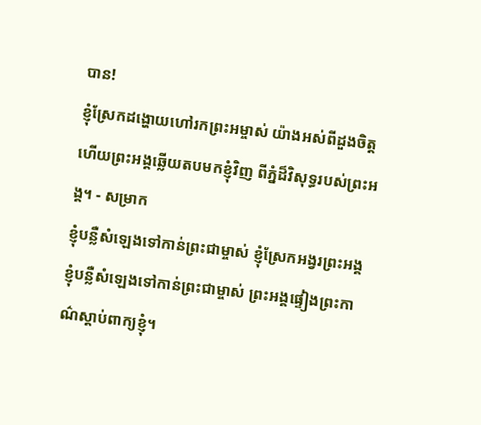បាន!
ខ្ញុំស្រែកដង្ហោយហៅរកព្រះអម្ចាស់ យ៉ាងអស់ពីដួងចិត្ត ហើយព្រះអង្គឆ្លើយតបមកខ្ញុំវិញ ពីភ្នំដ៏វិសុទ្ធរបស់ព្រះអង្គ។ - សម្រាក
ខ្ញុំបន្លឺសំឡេងទៅកាន់ព្រះជាម្ចាស់ ខ្ញុំស្រែកអង្វរព្រះអង្គ ខ្ញុំបន្លឺសំឡេងទៅកាន់ព្រះជាម្ចាស់ ព្រះអង្គផ្ទៀងព្រះកាណ៌ស្ដាប់ពាក្យខ្ញុំ។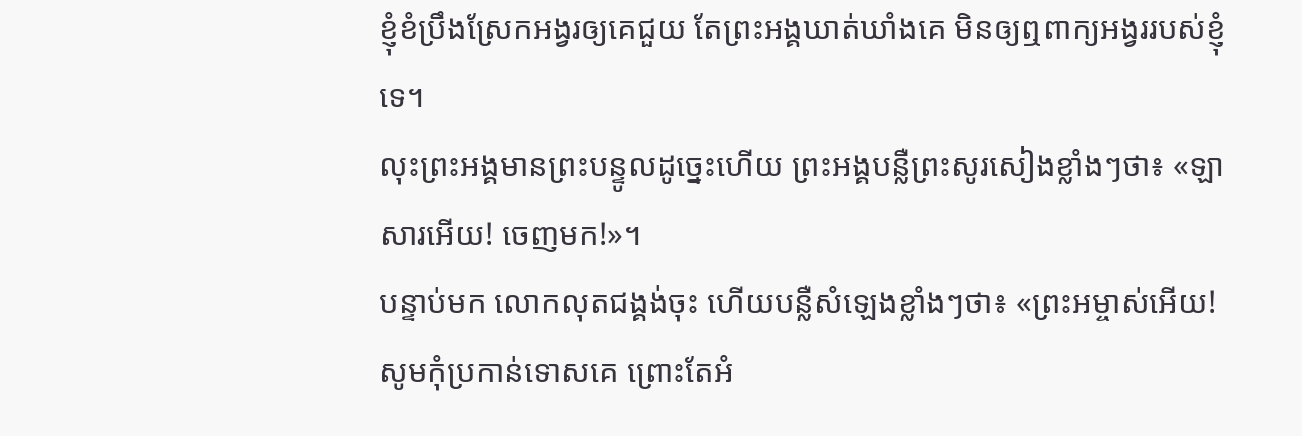ខ្ញុំខំប្រឹងស្រែកអង្វរឲ្យគេជួយ តែព្រះអង្គឃាត់ឃាំងគេ មិនឲ្យឮពាក្យអង្វររបស់ខ្ញុំទេ។
លុះព្រះអង្គមានព្រះបន្ទូលដូច្នេះហើយ ព្រះអង្គបន្លឺព្រះសូរសៀងខ្លាំងៗថា៖ «ឡាសារអើយ! ចេញមក!»។
បន្ទាប់មក លោកលុតជង្គង់ចុះ ហើយបន្លឺសំឡេងខ្លាំងៗថា៖ «ព្រះអម្ចាស់អើយ! សូមកុំប្រកាន់ទោសគេ ព្រោះតែអំ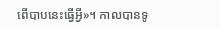ពើបាបនេះធ្វើអ្វី»។ កាលបានទូ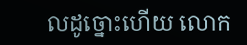លដូច្នោះហើយ លោក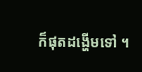ក៏ផុតដង្ហើមទៅ ។